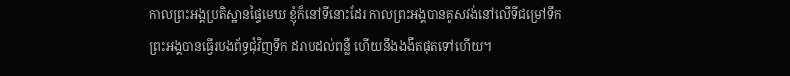កាលព្រះអង្គប្រតិស្ឋានផ្ទៃមេឃ ខ្ញុំក៏នៅទីនោះដែរ កាលព្រះអង្គបានគូសវង់នៅលើទីជម្រៅទឹក
ព្រះអង្គបានធ្វើរបងព័ទ្ធជុំវិញទឹក ដរាបដល់ពន្លឺ ហើយនឹងងងឹតផុតទៅហើយ។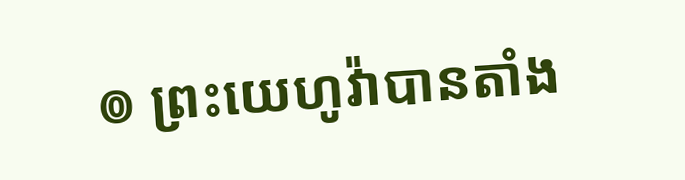៙ ព្រះយេហូវ៉ាបានតាំង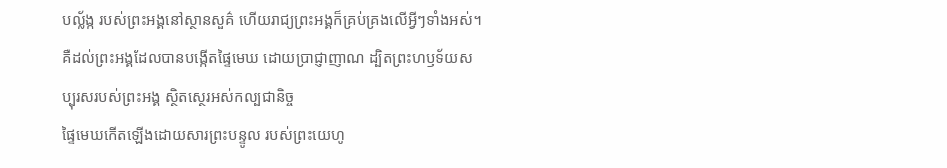បល្ល័ង្ក របស់ព្រះអង្គនៅស្ថានសួគ៌ ហើយរាជ្យព្រះអង្គក៏គ្រប់គ្រងលើអ្វីៗទាំងអស់។
គឺដល់ព្រះអង្គដែលបានបង្កើតផ្ទៃមេឃ ដោយប្រាជ្ញាញាណ ដ្បិតព្រះហឫទ័យសប្បុរសរបស់ព្រះអង្គ ស្ថិតស្ថេរអស់កល្បជានិច្ច
ផ្ទៃមេឃកើតឡើងដោយសារព្រះបន្ទូល របស់ព្រះយេហូ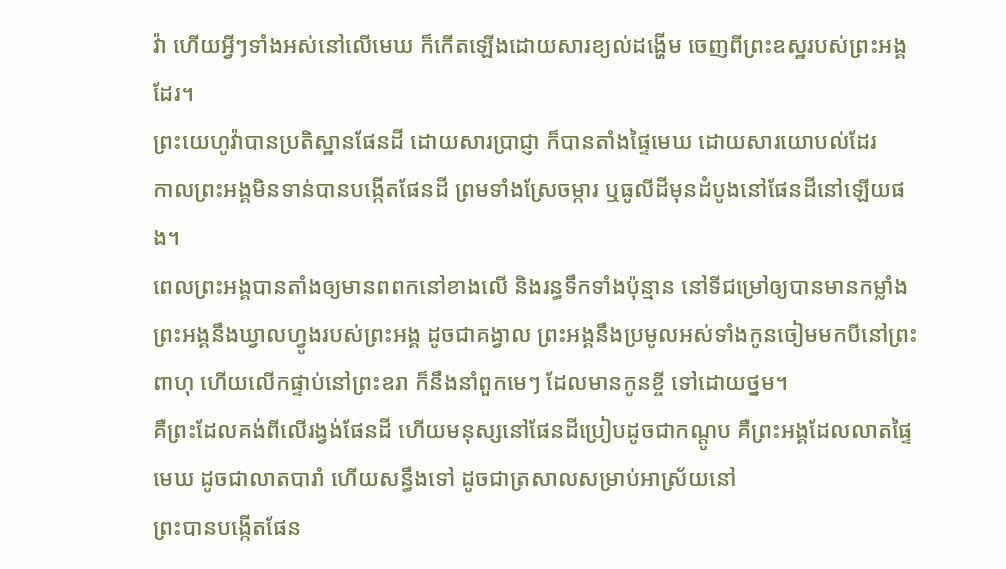វ៉ា ហើយអ្វីៗទាំងអស់នៅលើមេឃ ក៏កើតឡើងដោយសារខ្យល់ដង្ហើម ចេញពីព្រះឧស្ឋរបស់ព្រះអង្គដែរ។
ព្រះយេហូវ៉ាបានប្រតិស្ឋានផែនដី ដោយសារប្រាជ្ញា ក៏បានតាំងផ្ទៃមេឃ ដោយសារយោបល់ដែរ
កាលព្រះអង្គមិនទាន់បានបង្កើតផែនដី ព្រមទាំងស្រែចម្ការ ឬធូលីដីមុនដំបូងនៅផែនដីនៅឡើយផង។
ពេលព្រះអង្គបានតាំងឲ្យមានពពកនៅខាងលើ និងរន្ធទឹកទាំងប៉ុន្មាន នៅទីជម្រៅឲ្យបានមានកម្លាំង
ព្រះអង្គនឹងឃ្វាលហ្វូងរបស់ព្រះអង្គ ដូចជាគង្វាល ព្រះអង្គនឹងប្រមូលអស់ទាំងកូនចៀមមកបីនៅព្រះពាហុ ហើយលើកផ្ទាប់នៅព្រះឧរា ក៏នឹងនាំពួកមេៗ ដែលមានកូនខ្ចី ទៅដោយថ្នម។
គឺព្រះដែលគង់ពីលើរង្វង់ផែនដី ហើយមនុស្សនៅផែនដីប្រៀបដូចជាកណ្តូប គឺព្រះអង្គដែលលាតផ្ទៃមេឃ ដូចជាលាតបារាំ ហើយសន្ធឹងទៅ ដូចជាត្រសាលសម្រាប់អាស្រ័យនៅ
ព្រះបានបង្កើតផែន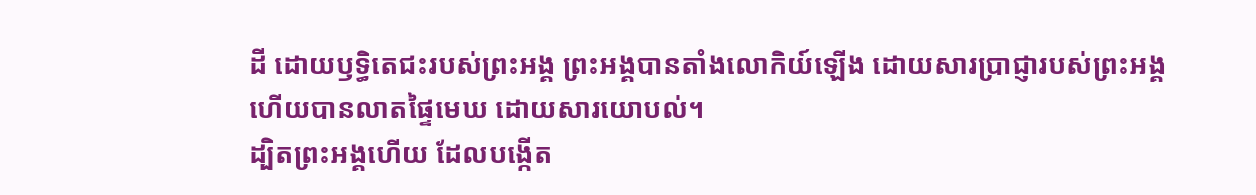ដី ដោយឫទ្ធិតេជះរបស់ព្រះអង្គ ព្រះអង្គបានតាំងលោកិយ៍ឡើង ដោយសារប្រាជ្ញារបស់ព្រះអង្គ ហើយបានលាតផ្ទៃមេឃ ដោយសារយោបល់។
ដ្បិតព្រះអង្គហើយ ដែលបង្កើត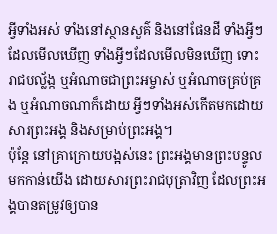អ្វីទាំងអស់ ទាំងនៅស្ថានសួគ៌ និងនៅផែនដី ទាំងអ្វីៗដែលមើលឃើញ ទាំងអ្វីៗដែលមើលមិនឃើញ ទោះរាជបល្ល័ង្ក ឬអំណាចជាព្រះអម្ចាស់ ឬអំណាចគ្រប់គ្រង ឬអំណាចណាក៏ដោយ អ្វីៗទាំងអស់កើតមកដោយសារព្រះអង្គ និងសម្រាប់ព្រះអង្គ។
ប៉ុន្តែ នៅគ្រាក្រោយបង្អស់នេះ ព្រះអង្គមានព្រះបន្ទូលមកកាន់យើង ដោយសារព្រះរាជបុត្រាវិញ ដែលព្រះអង្គបានតម្រូវឲ្យបាន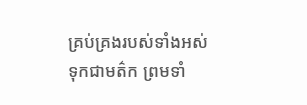គ្រប់គ្រងរបស់ទាំងអស់ ទុកជាមត៌ក ព្រមទាំ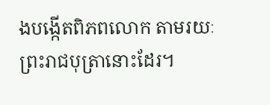ងបង្កើតពិភពលោក តាមរយៈព្រះរាជបុត្រានោះដែរ។